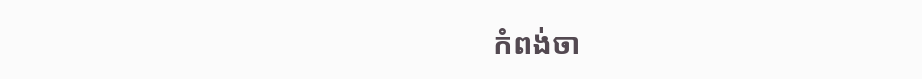កំពង់ចា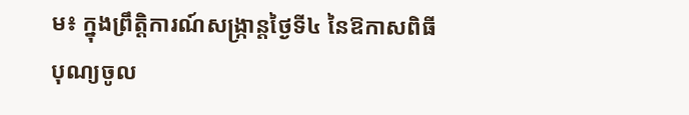ម៖ ក្នុងព្រឹត្តិការណ៍សង្ក្រាន្តថ្ងៃទី៤ នៃឱកាសពិធីបុណ្យចូល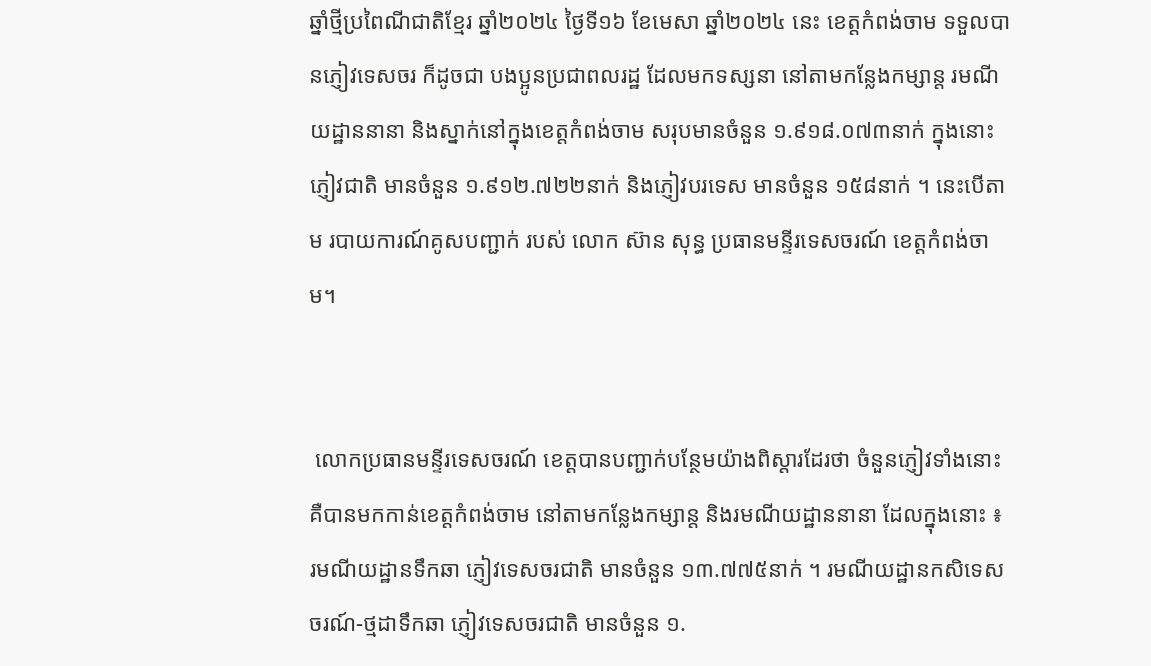ឆ្នាំថ្មីប្រពៃណីជាតិខ្មែរ ឆ្នាំ២០២៤ ថ្ងៃទី១៦ ខែមេសា ឆ្នាំ២០២៤ នេះ ខេត្តកំពង់ចាម ទទួលបានភ្ញៀវទេសចរ ក៏ដូចជា បងប្អូនប្រជាពលរដ្ឋ ដែលមកទស្សនា នៅតាមកន្លែងកម្សាន្ត រមណីយដ្ឋាននានា និងស្នាក់នៅក្នុងខេត្តកំពង់ចាម សរុបមានចំនួន ១.៩១៨.០៧៣នាក់ ក្នុងនោះ ភ្ញៀវជាតិ មានចំនួន ១.៩១២.៧២២នាក់ និងភ្ញៀវបរទេស មានចំនួន ១៥៨នាក់ ។ នេះបើតាម របាយការណ៍គូសបញ្ជាក់ របស់ លោក ស៊ាន សុន្ធ ប្រធានមន្ទីរទេសចរណ៍ ខេត្តកំពង់ចាម។


 លោកប្រធានមន្ទីរទេសចរណ៍ ខេត្តបានបញ្ជាក់បន្ថែមយ៉ាងពិស្ដារដែរថា ចំនួនភ្ញៀវទាំងនោះ គឺបានមកកាន់ខេត្តកំពង់ចាម នៅតាមកន្លែងកម្សាន្ត និងរមណីយដ្ឋាននានា ដែលក្នុងនោះ ៖ រមណីយដ្ឋានទឹកឆា ភ្ញៀវទេសចរជាតិ មានចំនួន ១៣.៧៧៥នាក់ ។ រមណីយដ្ឋានកសិទេសចរណ៍-ថ្មដាទឹកឆា ភ្ញៀវទេសចរជាតិ មានចំនួន ១.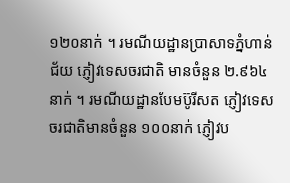១២០នាក់ ។ រមណីយដ្ឋានប្រាសាទភ្នំហាន់ជ័យ ភ្ញៀវទេសចរជាតិ មានចំនួន ២.៩៦៤នាក់ ។ រមណីយដ្ឋានបែមប៊ូរីសត ភ្ញៀវទេសចរជាតិមានចំនួន ១០០នាក់ ភ្ញៀវប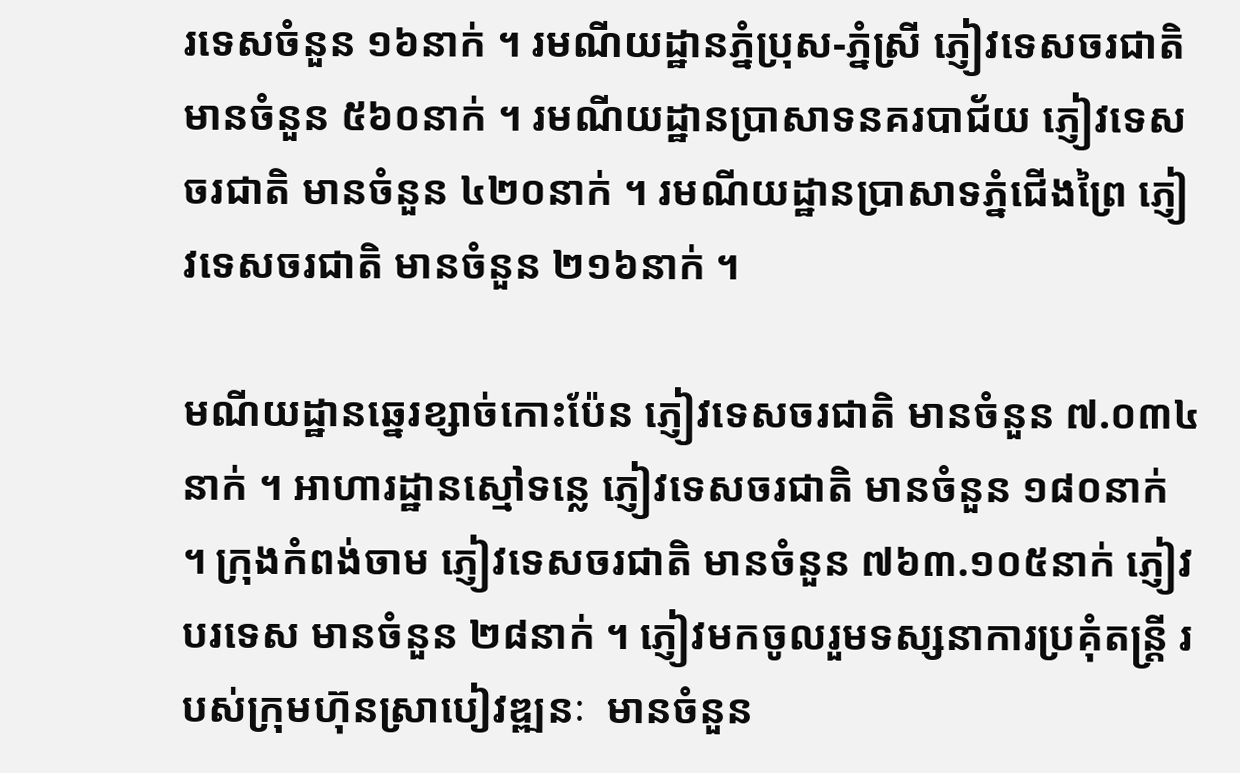រទេសចំនួន ១៦នាក់ ។ រមណីយដ្ឋានភ្នំប្រុស-ភ្នំស្រី ភ្ញៀវទេសចរជាតិមានចំនួន ៥៦០នាក់ ។ រមណីយដ្ឋានប្រាសាទនគរបាជ័យ ភ្ញៀវទេសចរជាតិ មានចំនួន ៤២០នាក់ ។ រមណីយដ្ឋានប្រាសាទភ្នំជើងព្រៃ ភ្ញៀវទេសចរជាតិ មានចំនួន ២១៦នាក់ ។

មណីយដ្ឋានឆ្នេរខ្សាច់កោះប៉ែន ភ្ញៀវទេសចរជាតិ មានចំនួន ៧.០៣៤នាក់ ។ អាហារដ្ឋានស្មៅទន្លេ ភ្ញៀវទេសចរជាតិ មានចំនួន ១៨០នាក់ ។ ក្រុងកំពង់ចាម ភ្ញៀវទេសចរជាតិ មានចំនួន ៧៦៣.១០៥នាក់ ភ្ញៀវបរទេស មានចំនួន ២៨នាក់ ។ ភ្ញៀវមកចូលរួមទស្សនាការប្រគុំតន្ត្រី របស់ក្រុមហ៊ុនស្រាបៀវឌ្ឍនៈ  មានចំនួន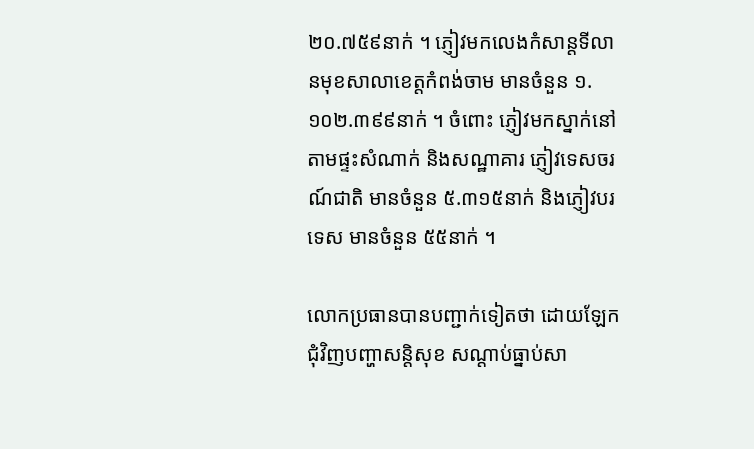២០.៧៥៩នាក់ ។ ភ្ញៀវមកលេងកំសាន្តទីលានមុខសាលាខេត្តកំពង់ចាម មានចំនួន ១.១០២.៣៩៩នាក់ ។ ចំពោះ ភ្ញៀវមកស្នាក់នៅតាមផ្ទះសំណាក់ និងសណ្ឋាគារ ភ្ញៀវទេសចរណ៍ជាតិ មានចំនួន ៥.៣១៥នាក់ និងភ្ញៀវបរទេស មានចំនួន ៥៥នាក់ ។

លោកប្រធានបានបញ្ជាក់ទៀតថា ដោយឡែក ជុំវិញបញ្ហាសន្តិសុខ សណ្ដាប់ធ្នាប់សា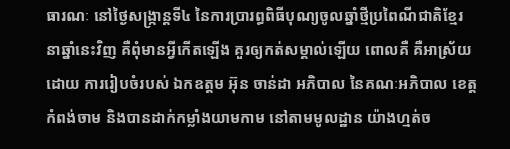ធារណៈ នៅថ្ងៃសង្ក្រាន្តទី៤ នៃការប្រារព្ធពិធីបុណ្យចូលឆ្នាំថ្មីប្រពៃណីជាតិខ្មែរ នាឆ្នាំនេះវិញ គឺពុំមានអ្វីកើតឡើង គួរឲ្យកត់សម្គាល់ឡើយ ពោលគឺ គឺអាស្រ័យដោយ ការរៀបចំរបស់ ឯកឧត្តម អ៊ុន ចាន់ដា អភិបាល នៃគណៈអភិបាល ខេត្តកំពង់ចាម និងបានដាក់កម្លាំងយាមកាម នៅតាមមូលដ្ឋាន យ៉ាងហ្មត់ច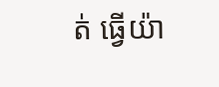ត់ ធ្វើយ៉ា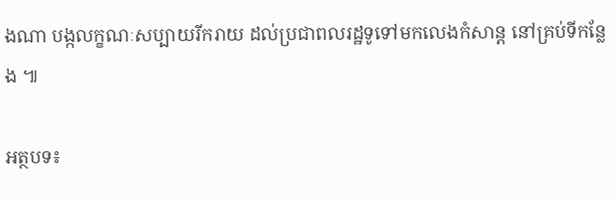ងណា បង្កលក្ខណៈសប្បាយរីករាយ ដល់ប្រជាពលរដ្ឋទូទៅមកលេងកំសាន្ត នៅគ្រប់ទីកន្លែង ៕

អត្ថបទ៖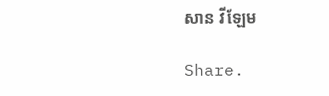សាន វីឡែម

Share.